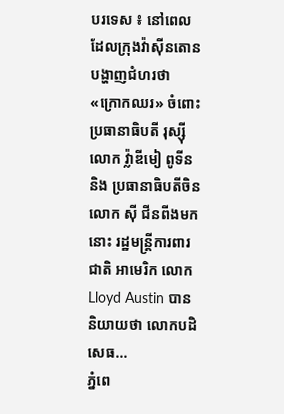បរទេស ៖ នៅពេលដែលក្រុងវ៉ាស៊ីនតោនបង្ហាញជំហរថា «ក្រោកឈរ» ចំពោះប្រធានាធិបតី រុស្ស៊ី លោក វ្ល៉ាឌីមៀ ពូទីន និង ប្រធានាធិបតីចិន លោក ស៊ី ជីនពីងមកនោះ រដ្ឋមន្ត្រីការពារជាតិ អាមេរិក លោក Lloyd Austin បាន និយាយថា លោកបដិសេធ...
ភ្នំពេ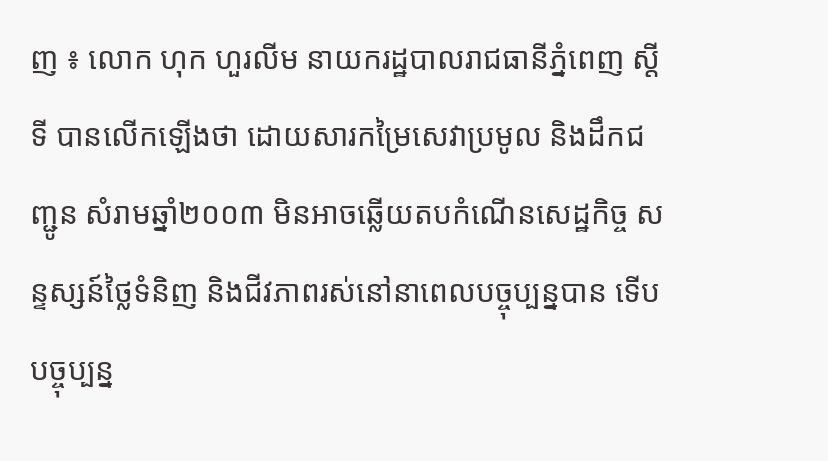ញ ៖ លោក ហុក ហួរលីម នាយករដ្ឋបាលរាជធានីភ្នំពេញ ស្តីទី បានលើកឡើងថា ដោយសារកម្រៃសេវាប្រមូល និងដឹកជញ្ជូន សំរាមឆ្នាំ២០០៣ មិនអាចឆ្លើយតបកំណើនសេដ្ឋកិច្ច សន្ទស្សន៍ថ្លៃទំនិញ និងជីវភាពរស់នៅនាពេលបច្ចុប្បន្នបាន ទើបបច្ចុប្បន្ន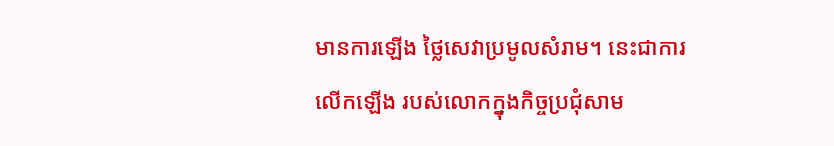មានការឡើង ថ្លៃសេវាប្រមូលសំរាម។ នេះជាការលើកឡើង របស់លោកក្នុងកិច្ចប្រជុំសាម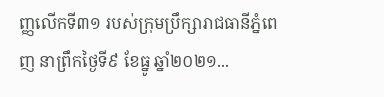ញ្ញលើកទី៣១ របស់ក្រុមប្រឹក្សារាជធានីភ្នំពេញ នាព្រឹកថ្ងៃទី៩ ខែធ្នូ ឆ្នាំ២០២១...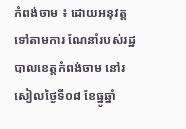កំពង់ចាម ៖ ដោយអនុវត្ត ទៅតាមការ ណែនាំរបស់រដ្ឋបាលខេត្តកំពង់ចាម នៅរសៀលថ្ងៃទី០៨ ខែធ្នូឆ្នាំ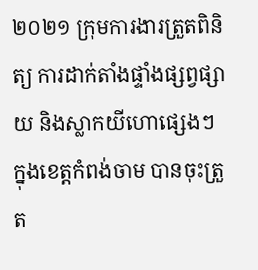២០២១ ក្រុមការងារត្រួតពិនិត្យ ការដាក់តាំងផ្ទាំងផ្សព្វផ្សាយ និងស្លាកយីហោផ្សេងៗ ក្នុងខេត្តកំពង់ចាម បានចុះត្រួត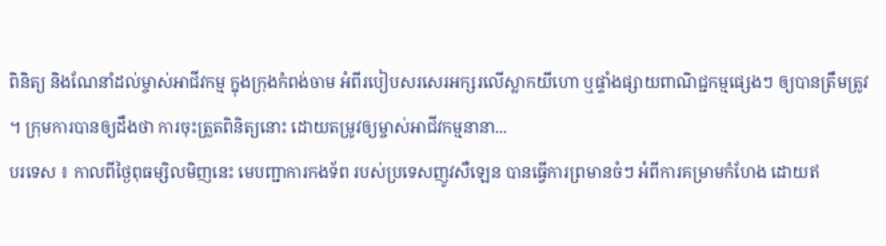ពិនិត្យ និងណែនាំដល់ម្ចាស់អាជីវកម្ម ក្នុងក្រុងកំពង់ចាម អំពីរបៀបសរសេរអក្សរលើស្លាកយីហោ ឬផ្ទាំងផ្សាយពាណិជ្ជកម្មផ្សេងៗ ឲ្យបានត្រឹមត្រូវ ។ ក្រុមការបានឲ្យដឹងថា ការចុះត្រួតពិនិត្យនោះ ដោយតម្រូវឲ្យម្ចាស់អាជីវកម្មនានា...
បរទេស ៖ កាលពីថ្ងៃពុធម្សិលមិញនេះ មេបញ្ជាការកងទ័ព របស់ប្រទេសញូវសឺឡេន បានធ្វើការព្រមានចំៗ អំពីការគម្រាមកំហែង ដោយឥ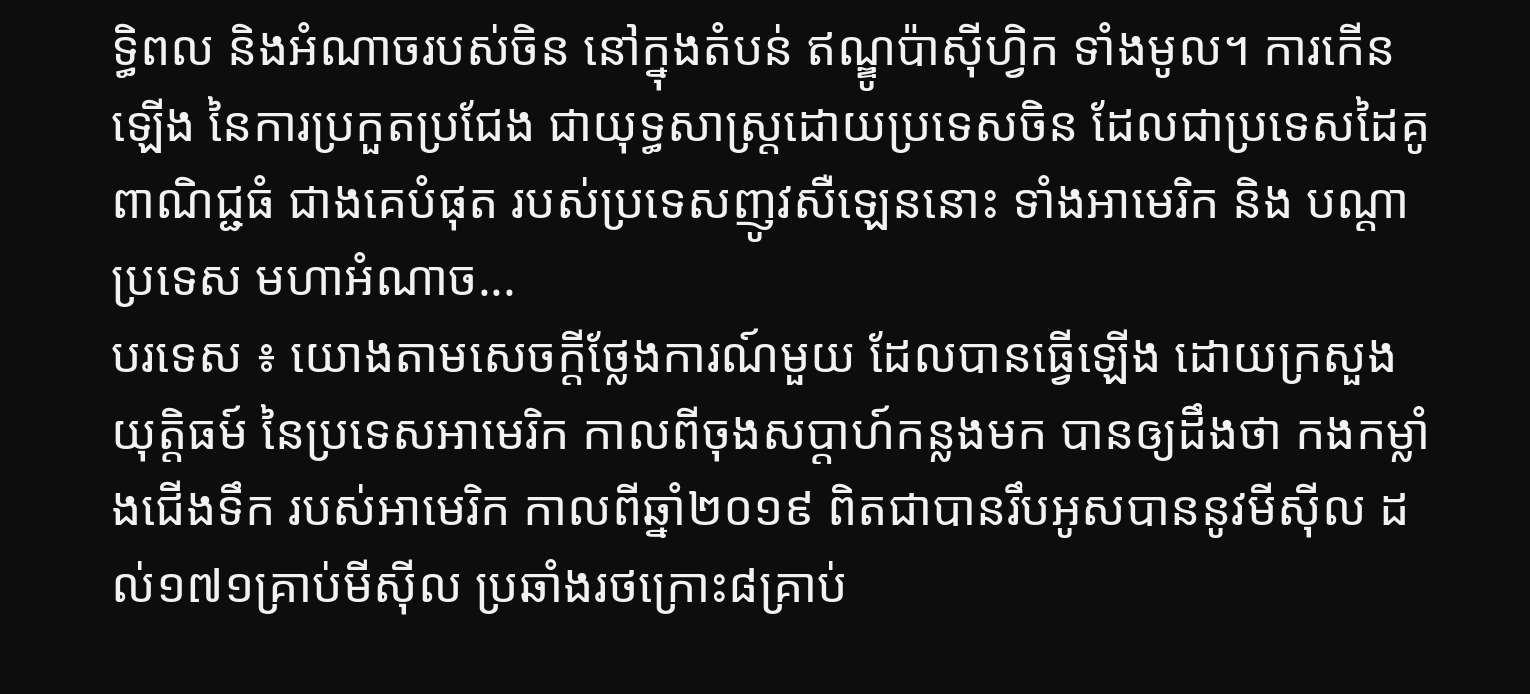ទ្ធិពល និងអំណាចរបស់ចិន នៅក្នុងតំបន់ ឥណ្ឌូប៉ាស៊ីហ្វិក ទាំងមូល។ ការកើនឡើង នៃការប្រកួតប្រជែង ជាយុទ្ធសាស្ត្រដោយប្រទេសចិន ដែលជាប្រទេសដៃគូពាណិជ្ជធំ ជាងគេបំផុត របស់ប្រទេសញូវសឺឡេននោះ ទាំងអាមេរិក និង បណ្តាប្រទេស មហាអំណាច...
បរទេស ៖ យោងតាមសេចក្តីថ្លែងការណ៍មួយ ដែលបានធ្វើឡើង ដោយក្រសួងយុត្តិធម៍ នៃប្រទេសអាមេរិក កាលពីចុងសប្តាហ៍កន្លងមក បានឲ្យដឹងថា កងកម្លាំងជើងទឹក របស់អាមេរិក កាលពីឆ្នាំ២០១៩ ពិតជាបានរឹបអូសបាននូវមីស៊ីល ដល់១៧១គ្រាប់មីស៊ីល ប្រឆាំងរថក្រោះ៨គ្រាប់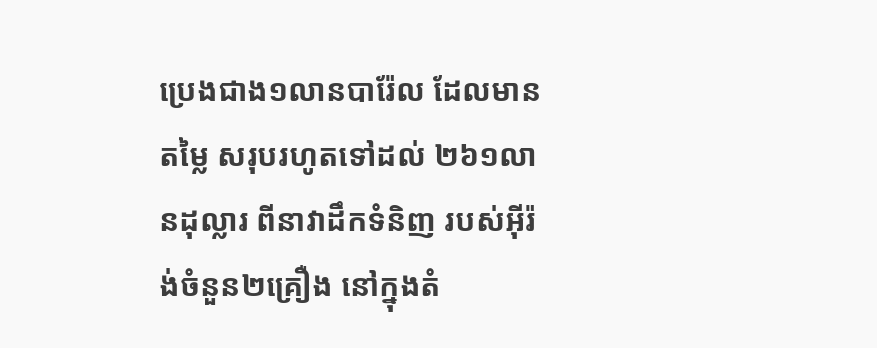ប្រេងជាង១លានបារ៉ែល ដែលមានតម្លៃ សរុបរហូតទៅដល់ ២៦១លានដុល្លារ ពីនាវាដឹកទំនិញ របស់អ៊ីរ៉ង់ចំនួន២គ្រឿង នៅក្នុងតំ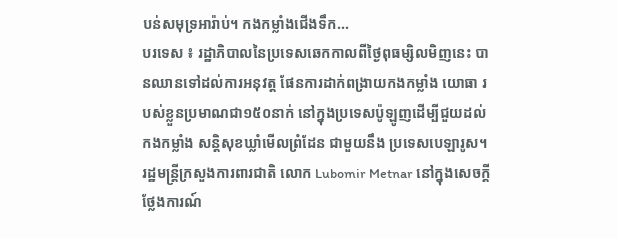បន់សមុទ្រអារ៉ាប់។ កងកម្លាំងជើងទឹក...
បរទេស ៖ រដ្ឋាភិបាលនៃប្រទេសឆេកកាលពីថ្ងៃពុធម្សិលមិញនេះ បានឈានទៅដល់ការអនុវត្ត ផែនការដាក់ពង្រាយកងកម្លាំង យោធា របស់ខ្លួនប្រមាណជា១៥០នាក់ នៅក្នុងប្រទេសប៉ូឡូញដើម្បីជួយដល់កងកម្លាំង សន្តិសុខឃ្លាំមើលព្រំដែន ជាមួយនឹង ប្រទេសបេឡារូស។ រដ្ឋមន្ត្រីក្រសួងការពារជាតិ លោក Lubomir Metnar នៅក្នុងសេចក្តីថ្លែងការណ៍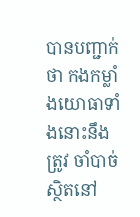បានបញ្ជាក់ថា កងកម្លាំងយោធាទាំងនោះនឹងត្រូវ ចាំបាច់ស្ថិតនៅ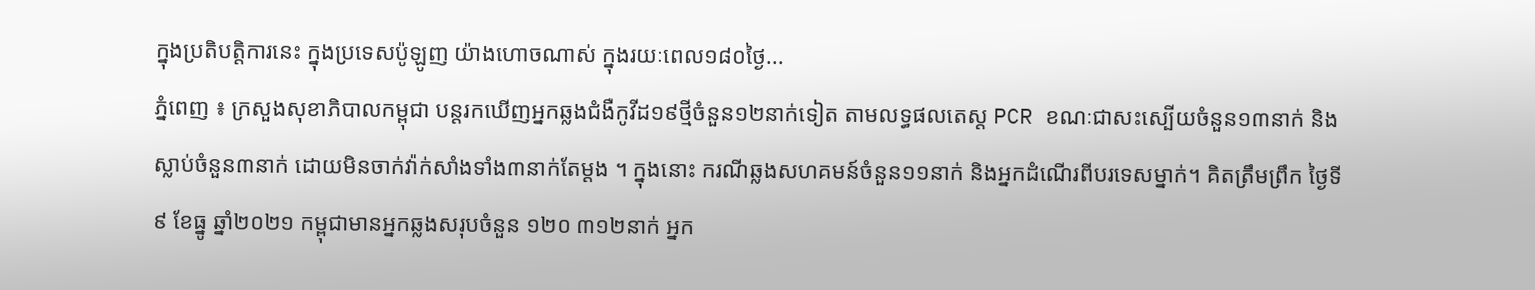ក្នុងប្រតិបត្តិការនេះ ក្នុងប្រទេសប៉ូឡូញ យ៉ាងហោចណាស់ ក្នុងរយៈពេល១៨០ថ្ងៃ...
ភ្នំពេញ ៖ ក្រសួងសុខាភិបាលកម្ពុជា បន្តរកឃើញអ្នកឆ្លងជំងឺកូវីដ១៩ថ្មីចំនួន១២នាក់ទៀត តាមលទ្ធផលតេស្ត PCR ខណៈជាសះស្បើយចំនួន១៣នាក់ និងស្លាប់ចំនួន៣នាក់ ដោយមិនចាក់វ៉ាក់សាំងទាំង៣នាក់តែម្តង ។ ក្នុងនោះ ករណីឆ្លងសហគមន៍ចំនួន១១នាក់ និងអ្នកដំណើរពីបរទេសម្នាក់។ គិតត្រឹមព្រឹក ថ្ងៃទី៩ ខែធ្នូ ឆ្នាំ២០២១ កម្ពុជាមានអ្នកឆ្លងសរុបចំនួន ១២០ ៣១២នាក់ អ្នក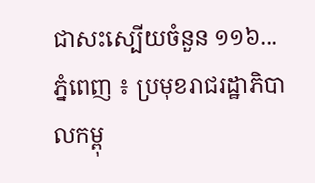ជាសះស្បើយចំនួន ១១៦...
ភ្នំពេញ ៖ ប្រមុខរាជរដ្ឋាភិបាលកម្ពុ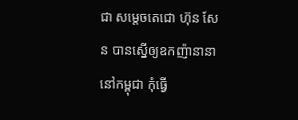ជា សម្តេចតេជោ ហ៊ុន សែន បានស្នើឲ្យឧកញ៉ានានា នៅកម្ពុជា កុំធ្វើ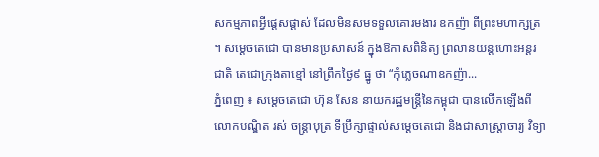សកម្មភាពអ្វីផ្តេសផ្តាស់ ដែលមិនសមទទួលគោរមងារ ឧកញ៉ា ពីព្រះមហាក្សត្រ ។ សម្តេចតេជោ បានមានប្រសាសន៍ ក្នុងឱកាសពិនិត្យ ព្រលានយន្តហោះអន្តរជាតិ តេជោក្រុងតាខ្មៅ នៅព្រឹកថ្ងៃ៩ ធ្នូ ថា “កុំភ្លេចណាឧកញ៉ា...
ភ្នំពេញ ៖ សម្ដេចតេជោ ហ៊ុន សែន នាយករដ្ឋមន្ដ្រីនៃកម្ពុជា បានលើកឡើងពី លោកបណ្ឌិត រស់ ចន្ត្រាបុត្រ ទីប្រឹក្សាផ្ទាល់សម្ដេចតេជោ និងជាសាស្ដ្រាចារ្យ វិទ្យា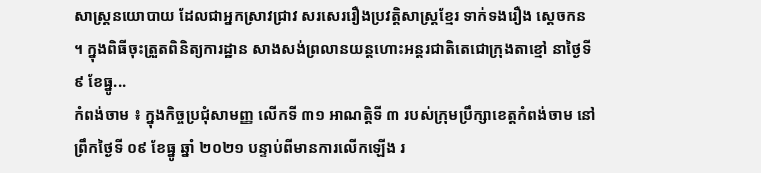សាស្ដ្រនយោបាយ ដែលជាអ្នកស្រាវជ្រាវ សរសេររឿងប្រវត្តិសាស្ដ្រខ្មែរ ទាក់ទងរឿង ស្ដេចកន ។ ក្នុងពិធីចុះត្រួតពិនិត្យការដ្ឋាន សាងសង់ព្រលានយន្តហោះអន្តរជាតិតេជោក្រុងតាខ្មៅ នាថ្ងៃទី៩ ខែធ្នូ...
កំពង់ចាម ៖ ក្នុងកិច្ចប្រជុំសាមញ្ញ លើកទី ៣១ អាណត្តិទី ៣ របស់ក្រុមប្រឹក្សាខេត្តកំពង់ចាម នៅព្រឹកថ្ងៃទី ០៩ ខែធ្នូ ឆ្នាំ ២០២១ បន្ទាប់ពីមានការលើកឡើង រ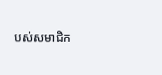បស់សមាជិក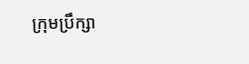ក្រុមប្រឹក្សា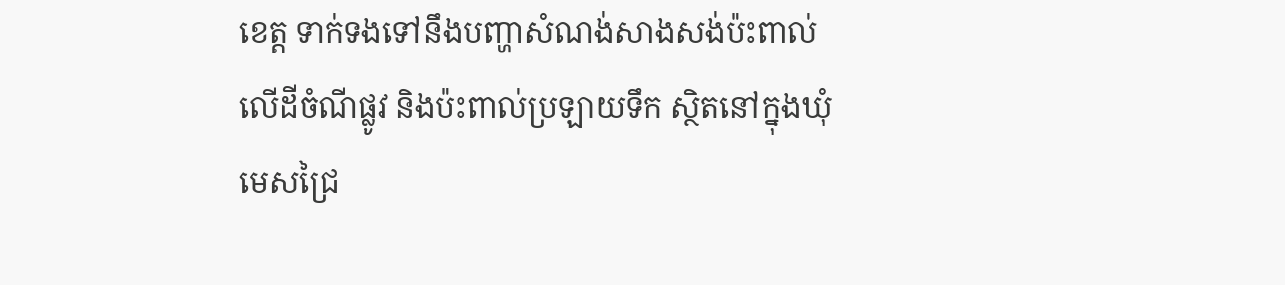ខេត្ត ទាក់ទងទៅនឹងបញ្ហាសំណង់សាងសង់ប៉ះពាល់ លើដីចំណីផ្លូវ និងប៉ះពាល់ប្រឡាយទឹក ស្ថិតនៅក្នុងឃុំមេសជ្រៃ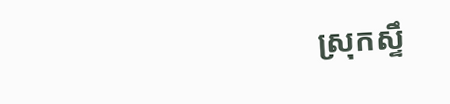ស្រុកស្ទឹ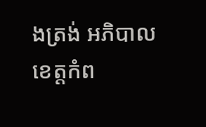ងត្រង់ អភិបាលខេត្តកំព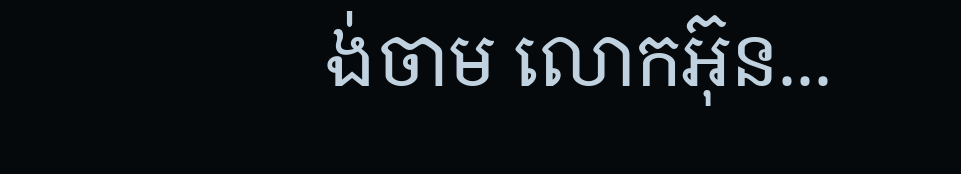ង់ចាម លោកអ៊ុន...